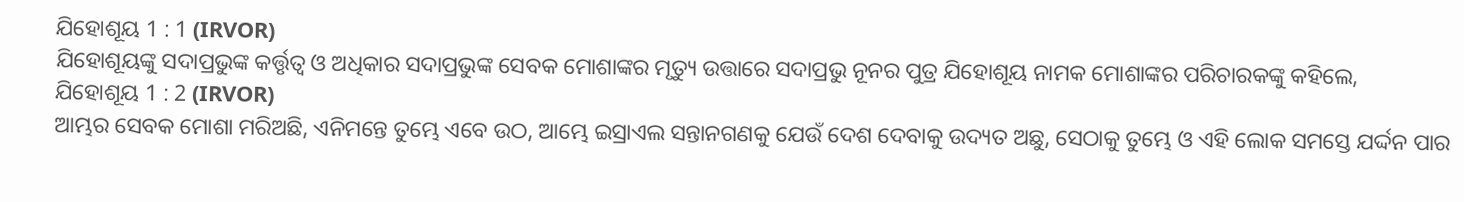ଯିହୋଶୂୟ 1 : 1 (IRVOR)
ଯିହୋଶୂୟଙ୍କୁ ସଦାପ୍ରଭୁଙ୍କ କର୍ତ୍ତୃତ୍ୱ ଓ ଅଧିକାର ସଦାପ୍ରଭୁଙ୍କ ସେବକ ମୋଶାଙ୍କର ମୃତ୍ୟୁ ଉତ୍ତାରେ ସଦାପ୍ରଭୁ ନୂନର ପୁତ୍ର ଯିହୋଶୂୟ ନାମକ ମୋଶାଙ୍କର ପରିଚାରକଙ୍କୁ କହିଲେ,
ଯିହୋଶୂୟ 1 : 2 (IRVOR)
ଆମ୍ଭର ସେବକ ମୋଶା ମରିଅଛି, ଏନିମନ୍ତେ ତୁମ୍ଭେ ଏବେ ଉଠ, ଆମ୍ଭେ ଇସ୍ରାଏଲ ସନ୍ତାନଗଣକୁ ଯେଉଁ ଦେଶ ଦେବାକୁ ଉଦ୍ୟତ ଅଛୁ, ସେଠାକୁ ତୁମ୍ଭେ ଓ ଏହି ଲୋକ ସମସ୍ତେ ଯର୍ଦ୍ଦନ ପାର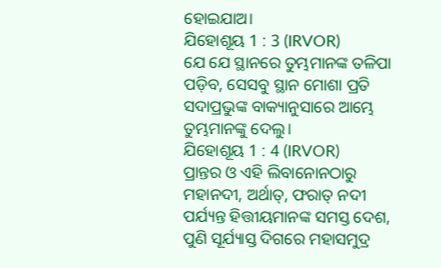ହୋଇଯାଅ।
ଯିହୋଶୂୟ 1 : 3 (IRVOR)
ଯେ ଯେ ସ୍ଥାନରେ ତୁମ୍ଭମାନଙ୍କ ତଳିପା ପଡ଼ିବ, ସେସବୁ ସ୍ଥାନ ମୋଶା ପ୍ରତି ସଦାପ୍ରଭୁଙ୍କ ବାକ୍ୟାନୁସାରେ ଆମ୍ଭେ ତୁମ୍ଭମାନଙ୍କୁ ଦେଲୁ।
ଯିହୋଶୂୟ 1 : 4 (IRVOR)
ପ୍ରାନ୍ତର ଓ ଏହି ଲିବାନୋନଠାରୁ ମହାନଦୀ, ଅର୍ଥାତ୍‍, ଫରାତ୍‍ ନଦୀ ପର୍ଯ୍ୟନ୍ତ ହିତ୍ତୀୟମାନଙ୍କ ସମସ୍ତ ଦେଶ, ପୁଣି ସୂର୍ଯ୍ୟାସ୍ତ ଦିଗରେ ମହାସମୁଦ୍ର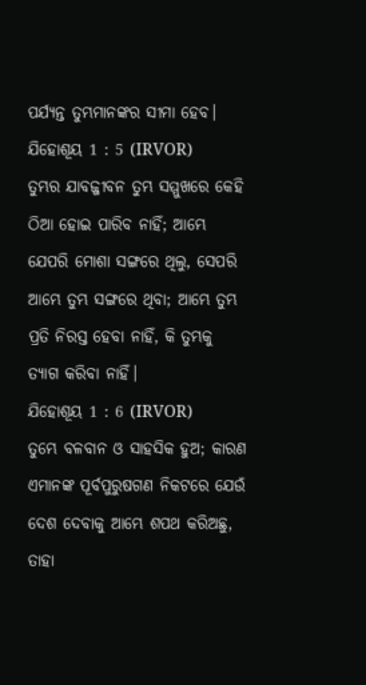ପର୍ଯ୍ୟନ୍ତ ତୁମ୍ଭମାନଙ୍କର ସୀମା ହେବ।
ଯିହୋଶୂୟ 1 : 5 (IRVOR)
ତୁମ୍ଭର ଯାବଜ୍ଜୀବନ ତୁମ୍ଭ ସମ୍ମୁଖରେ କେହି ଠିଆ ହୋଇ ପାରିବ ନାହିଁ; ଆମ୍ଭେ ଯେପରି ମୋଶା ସଙ୍ଗରେ ଥିଲୁ, ସେପରି ଆମ୍ଭେ ତୁମ୍ଭ ସଙ୍ଗରେ ଥିବା; ଆମ୍ଭେ ତୁମ୍ଭ ପ୍ରତି ନିରସ୍ତ ହେବା ନାହିଁ, କି ତୁମ୍ଭକୁ ତ୍ୟାଗ କରିବା ନାହିଁ।
ଯିହୋଶୂୟ 1 : 6 (IRVOR)
ତୁମ୍ଭେ ବଳବାନ ଓ ସାହସିକ ହୁଅ; କାରଣ ଏମାନଙ୍କ ପୂର୍ବପୁରୁଷଗଣ ନିକଟରେ ଯେଉଁ ଦେଶ ଦେବାକୁ ଆମ୍ଭେ ଶପଥ କରିଅଛୁ, ତାହା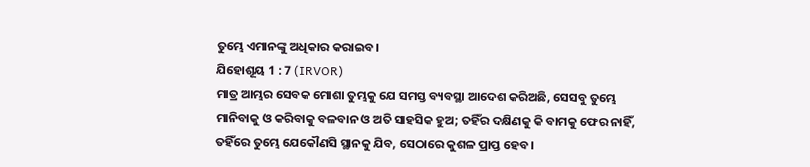ତୁମ୍ଭେ ଏମାନଙ୍କୁ ଅଧିକାର କରାଇବ।
ଯିହୋଶୂୟ 1 : 7 (IRVOR)
ମାତ୍ର ଆମ୍ଭର ସେବକ ମୋଶା ତୁମ୍ଭକୁ ଯେ ସମସ୍ତ ବ୍ୟବସ୍ଥା ଆଦେଶ କରିଅଛି, ସେସବୁ ତୁମ୍ଭେ ମାନିବାକୁ ଓ କରିବାକୁ ବଳବାନ ଓ ଅତି ସାହସିକ ହୁଅ; ତହିଁର ଦକ୍ଷିଣକୁ କି ବାମକୁ ଫେର ନାହିଁ, ତହିଁରେ ତୁମ୍ଭେ ଯେକୌଣସି ସ୍ଥାନକୁ ଯିବ, ସେଠାରେ କୁଶଳ ପ୍ରାପ୍ତ ହେବ।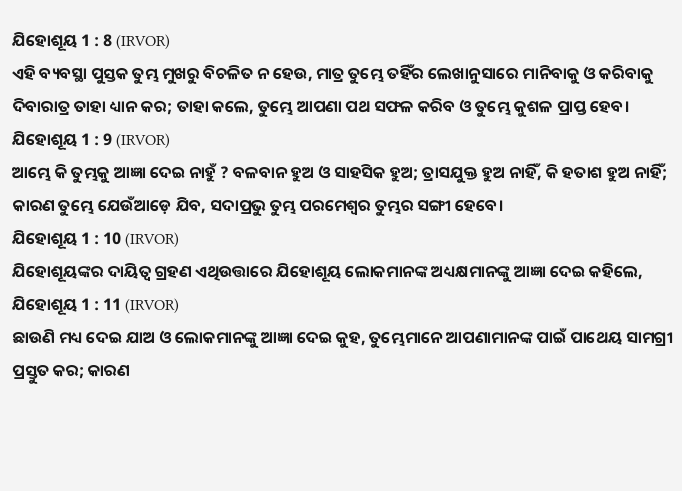ଯିହୋଶୂୟ 1 : 8 (IRVOR)
ଏହି ବ୍ୟବସ୍ଥା ପୁସ୍ତକ ତୁମ୍ଭ ମୁଖରୁ ବିଚଳିତ ନ ହେଉ, ମାତ୍ର ତୁମ୍ଭେ ତହିଁର ଲେଖାନୁସାରେ ମାନିବାକୁ ଓ କରିବାକୁ ଦିବାରାତ୍ର ତାହା ଧ୍ୟାନ କର; ତାହା କଲେ, ତୁମ୍ଭେ ଆପଣା ପଥ ସଫଳ କରିବ ଓ ତୁମ୍ଭେ କୁଶଳ ପ୍ରାପ୍ତ ହେବ।
ଯିହୋଶୂୟ 1 : 9 (IRVOR)
ଆମ୍ଭେ କି ତୁମ୍ଭକୁ ଆଜ୍ଞା ଦେଇ ନାହୁଁ ? ବଳବାନ ହୁଅ ଓ ସାହସିକ ହୁଅ; ତ୍ରାସଯୁକ୍ତ ହୁଅ ନାହିଁ, କି ହତାଶ ହୁଅ ନାହିଁ; କାରଣ ତୁମ୍ଭେ ଯେଉଁଆଡ଼େ ଯିବ, ସଦାପ୍ରଭୁ ତୁମ୍ଭ ପରମେଶ୍ୱର ତୁମ୍ଭର ସଙ୍ଗୀ ହେବେ।
ଯିହୋଶୂୟ 1 : 10 (IRVOR)
ଯିହୋଶୂୟଙ୍କର ଦାୟିତ୍ୱ ଗ୍ରହଣ ଏଥିଉତ୍ତାରେ ଯିହୋଶୂୟ ଲୋକମାନଙ୍କ ଅଧ୍ୟକ୍ଷମାନଙ୍କୁ ଆଜ୍ଞା ଦେଇ କହିଲେ,
ଯିହୋଶୂୟ 1 : 11 (IRVOR)
ଛାଉଣି ମଧ୍ୟ ଦେଇ ଯାଅ ଓ ଲୋକମାନଙ୍କୁ ଆଜ୍ଞା ଦେଇ କୁହ, ତୁମ୍ଭେମାନେ ଆପଣାମାନଙ୍କ ପାଇଁ ପାଥେୟ ସାମଗ୍ରୀ ପ୍ରସ୍ତୁତ କର; କାରଣ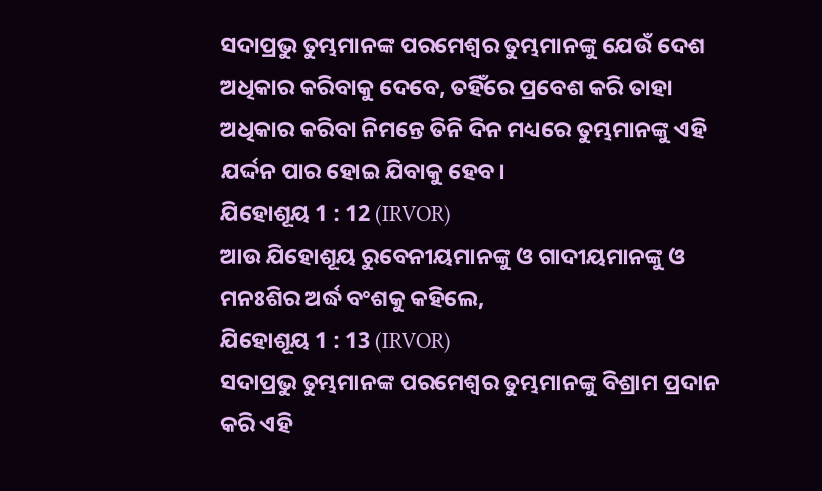ସଦାପ୍ରଭୁ ତୁମ୍ଭମାନଙ୍କ ପରମେଶ୍ୱର ତୁମ୍ଭମାନଙ୍କୁ ଯେଉଁ ଦେଶ ଅଧିକାର କରିବାକୁ ଦେବେ, ତହିଁରେ ପ୍ରବେଶ କରି ତାହା ଅଧିକାର କରିବା ନିମନ୍ତେ ତିନି ଦିନ ମଧ୍ୟରେ ତୁମ୍ଭମାନଙ୍କୁ ଏହି ଯର୍ଦ୍ଦନ ପାର ହୋଇ ଯିବାକୁ ହେବ।
ଯିହୋଶୂୟ 1 : 12 (IRVOR)
ଆଉ ଯିହୋଶୂୟ ରୁବେନୀୟମାନଙ୍କୁ ଓ ଗାଦୀୟମାନଙ୍କୁ ଓ ମନଃଶିର ଅର୍ଦ୍ଧ ବଂଶକୁ କହିଲେ,
ଯିହୋଶୂୟ 1 : 13 (IRVOR)
ସଦାପ୍ରଭୁ ତୁମ୍ଭମାନଙ୍କ ପରମେଶ୍ୱର ତୁମ୍ଭମାନଙ୍କୁ ବିଶ୍ରାମ ପ୍ରଦାନ କରି ଏହି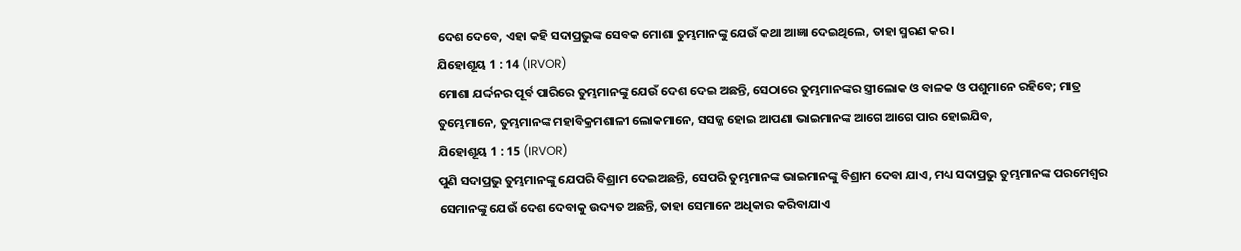ଦେଶ ଦେବେ, ଏହା କହି ସଦାପ୍ରଭୁଙ୍କ ସେବକ ମୋଶା ତୁମ୍ଭମାନଙ୍କୁ ଯେଉଁ କଥା ଆଜ୍ଞା ଦେଇଥିଲେ, ତାହା ସ୍ମରଣ କର।
ଯିହୋଶୂୟ 1 : 14 (IRVOR)
ମୋଶା ଯର୍ଦ୍ଦନର ପୂର୍ବ ପାରିରେ ତୁମ୍ଭମାନଙ୍କୁ ଯେଉଁ ଦେଶ ଦେଇ ଅଛନ୍ତି, ସେଠାରେ ତୁମ୍ଭମାନଙ୍କର ସ୍ତ୍ରୀଲୋକ ଓ ବାଳକ ଓ ପଶୁମାନେ ରହିବେ; ମାତ୍ର ତୁମ୍ଭେମାନେ, ତୁମ୍ଭମାନଙ୍କ ମହାବିକ୍ରମଶାଳୀ ଲୋକମାନେ, ସସଜ୍ଜ ହୋଇ ଆପଣା ଭାଇମାନଙ୍କ ଆଗେ ଆଗେ ପାର ହୋଇଯିବ,
ଯିହୋଶୂୟ 1 : 15 (IRVOR)
ପୁଣି ସଦାପ୍ରଭୁ ତୁମ୍ଭମାନଙ୍କୁ ଯେପରି ବିଶ୍ରାମ ଦେଇଅଛନ୍ତି, ସେପରି ତୁମ୍ଭମାନଙ୍କ ଭାଇମାନଙ୍କୁ ବିଶ୍ରାମ ଦେବା ଯାଏ, ମଧ୍ୟ ସଦାପ୍ରଭୁ ତୁମ୍ଭମାନଙ୍କ ପରମେଶ୍ୱର ସେମାନଙ୍କୁ ଯେଉଁ ଦେଶ ଦେବାକୁ ଉଦ୍ୟତ ଅଛନ୍ତି, ତାହା ସେମାନେ ଅଧିକାର କରିବାଯାଏ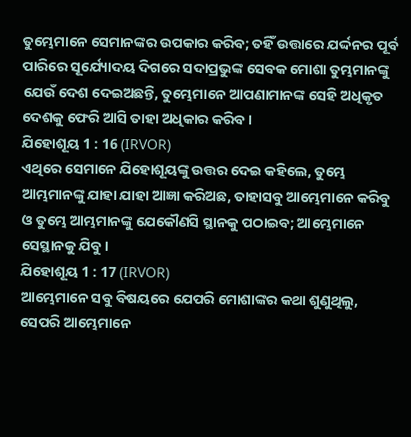ତୁମ୍ଭେମାନେ ସେମାନଙ୍କର ଉପକାର କରିବ; ତହିଁ ଉତ୍ତାରେ ଯର୍ଦ୍ଦନର ପୂର୍ବ ପାରିରେ ସୂର୍ଯ୍ୟୋଦୟ ଦିଗରେ ସଦାପ୍ରଭୁଙ୍କ ସେବକ ମୋଶା ତୁମ୍ଭମାନଙ୍କୁ ଯେଉଁ ଦେଶ ଦେଇଅଛନ୍ତି, ତୁମ୍ଭେମାନେ ଆପଣାମାନଙ୍କ ସେହି ଅଧିକୃତ ଦେଶକୁ ଫେରି ଆସି ତାହା ଅଧିକାର କରିବ।
ଯିହୋଶୂୟ 1 : 16 (IRVOR)
ଏଥିରେ ସେମାନେ ଯିହୋଶୂୟଙ୍କୁ ଉତ୍ତର ଦେଇ କହିଲେ, ତୁମ୍ଭେ ଆମ୍ଭମାନଙ୍କୁ ଯାହା ଯାହା ଆଜ୍ଞା କରିଅଛ, ତାହାସବୁ ଆମ୍ଭେମାନେ କରିବୁ ଓ ତୁମ୍ଭେ ଆମ୍ଭମାନଙ୍କୁ ଯେକୌଣସି ସ୍ଥାନକୁ ପଠାଇବ; ଆମ୍ଭେମାନେ ସେସ୍ଥାନକୁ ଯିବୁ।
ଯିହୋଶୂୟ 1 : 17 (IRVOR)
ଆମ୍ଭେମାନେ ସବୁ ବିଷୟରେ ଯେପରି ମୋଶାଙ୍କର କଥା ଶୁଣୁଥିଲୁ, ସେପରି ଆମ୍ଭେମାନେ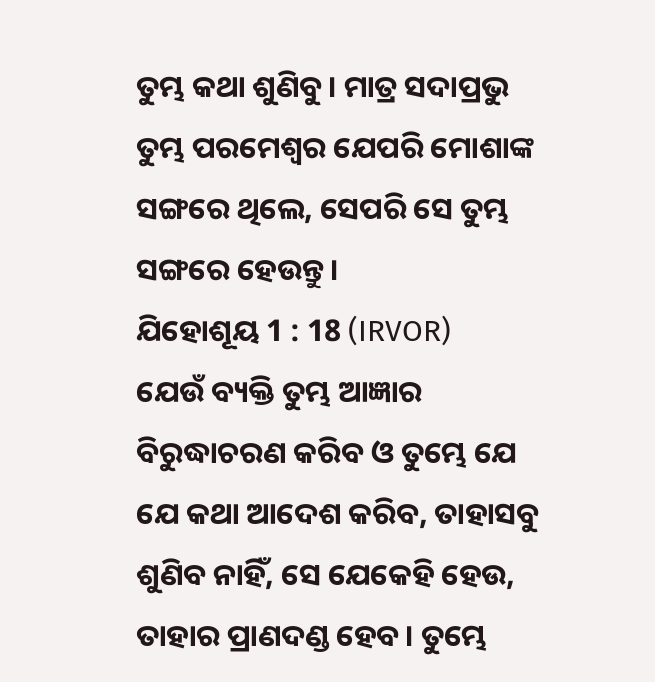ତୁମ୍ଭ କଥା ଶୁଣିବୁ। ମାତ୍ର ସଦାପ୍ରଭୁ ତୁମ୍ଭ ପରମେଶ୍ୱର ଯେପରି ମୋଶାଙ୍କ ସଙ୍ଗରେ ଥିଲେ, ସେପରି ସେ ତୁମ୍ଭ ସଙ୍ଗରେ ହେଉନ୍ତୁ।
ଯିହୋଶୂୟ 1 : 18 (IRVOR)
ଯେଉଁ ବ୍ୟକ୍ତି ତୁମ୍ଭ ଆଜ୍ଞାର ବିରୁଦ୍ଧାଚରଣ କରିବ ଓ ତୁମ୍ଭେ ଯେ ଯେ କଥା ଆଦେଶ କରିବ, ତାହାସବୁ ଶୁଣିବ ନାହିଁ, ସେ ଯେକେହି ହେଉ, ତାହାର ପ୍ରାଣଦଣ୍ଡ ହେବ। ତୁମ୍ଭେ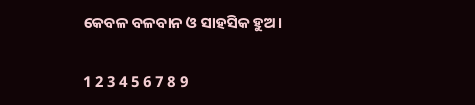କେବଳ ବଳବାନ ଓ ସାହସିକ ହୁଅ।

1 2 3 4 5 6 7 8 9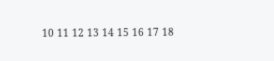10 11 12 13 14 15 16 17 18